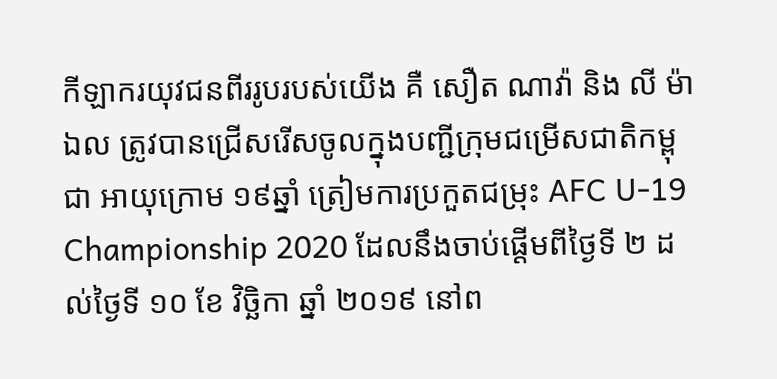កីឡាករយុវជនពីររូបរបស់យើង គឺ សឿត ណាវ៉ា និង លី ម៉ាឯល ត្រូវបានជ្រើសរើសចូលក្នុងបញ្ជីក្រុមជម្រើសជាតិកម្ពុជា អាយុក្រោម ១៩ឆ្នាំ ត្រៀមការប្រកួតជម្រុះ AFC U-19 Championship 2020 ដែលនឹងចាប់ផ្តើមពីថ្ងៃទី ២ ដល់ថ្ងៃទី ១០ ខែ វិច្ឆិកា ឆ្នាំ ២០១៩ នៅព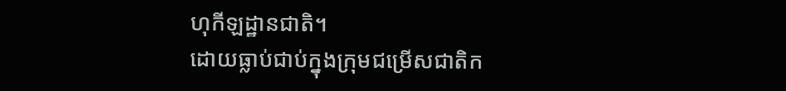ហុកីឡដ្ឋានជាតិ។
ដោយធ្លាប់ជាប់ក្នុងក្រុមជម្រើសជាតិក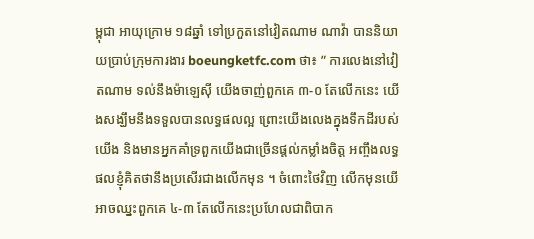ម្ពុជា អាយុក្រោម ១៨ឆ្នាំ ទៅប្រកួតនៅវៀតណាម ណាវ៉ា បាននិយាយប្រាប់ក្រុមការងារ boeungketfc.com ថា៖ ” ការលេងនៅវៀតណាម ទល់នឹងម៉ាឡេស៊ី យើងចាញ់ពួកគេ ៣-០ តែលើកនេះ យើងសង្ឃឹមនឹងទទួលបានលទ្ធផលល្អ ព្រោះយើងលេងក្នុងទឹកដីរបស់យើង និងមានអ្នកគាំទ្រពួកយើងជាច្រើនផ្តល់កម្លាំងចិត្ត អញ្ចឹងលទ្ធផលខ្ញុំគិតថានឹងប្រសើរជាងលើកមុន ។ ចំពោះថៃវិញ លើកមុនយើអាចឈ្នះពួកគេ ៤-៣ តែលើកនេះប្រហែលជាពិបាក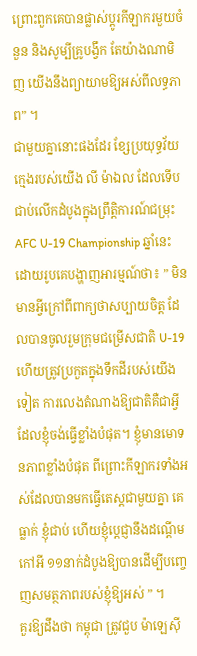ព្រោះពួកគេបានផ្លាស់ប្តូរកីឡាករមួយចំនួន និងសូម្បីគ្រូបង្វឹក តែយ៉ាងណាមិញ យើងនឹងព្យាយាមឱ្យអស់ពីលទ្ធភាព” ។
ជាមួយគ្នានោះផងដែរ ខ្សែប្រយុទ្ធវ័យក្មេងរបស់យើង លី ម៉ាឯល ដែលទើបជាប់លើកដំបូងក្នុងព្រឹត្តិការណ៍ជម្រុះ AFC U-19 Championship ឆ្នាំនេះ ដោយរូបគេបង្ហាញអារម្មណ៍ថា៖ ” មិនមានអ្វីក្រៅពីពាក្យថាសប្បាយចិត្ត ដែលបានចូលរួមក្រុមជម្រើសជាតិ U-19 ហើយត្រូវប្រកួតក្នុងទឹកដីរបស់យើងទៀត ការលេងតំណាងឱ្យជាតិគឺជាអ្វីដែលខ្ញុំចង់ធ្វើខ្លាំងបំផុត។ ខ្ញុំមានមោទនភាពខ្លាំងបំផុត ពីព្រោះកីឡាករទាំងអស់ដែលបានមកធ្វើតេស្តជាមួយគ្នា គេធ្លាក់ ខ្ញុំជាប់ ហើយខ្ញុំប្តេជ្ញានឹងដណ្តើមកៅអី ១១នាក់ដំបូងឱ្យបានដើម្បីបញ្ចេញសមត្ថភាពរបស់ខ្ញុំឱ្យអស់ ” ។
គួរឱ្យដឹងថា កម្ពុជា ត្រូវជួប ម៉ាឡេស៊ី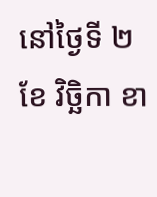នៅថ្ងៃទី ២ ខែ វិច្ឆិកា ខា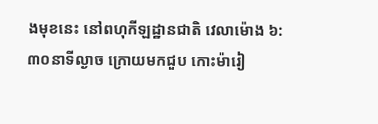ងមុខនេះ នៅពហុកីឡដ្ឋានជាតិ វេលាម៉ោង ៦:៣០នាទីល្ងាច ក្រោយមកជួប កោះម៉ារៀ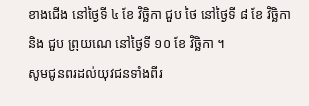ខាងជើង នៅថ្ងៃទី ៤ ខែ វិច្ឆិកា ជួប ថៃ នៅថ្ងៃទី ៨ ខែ វិច្ឆិកា និង ជួប ព្រុយណេ នៅថ្ងៃទី ១០ ខែ វិច្ឆិកា ។
សូមជូនពរដល់យុវជនទាំងពីរ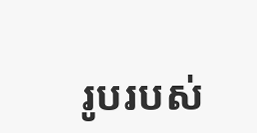រូបរបស់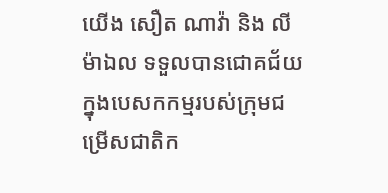យើង សឿត ណាវ៉ា និង លី ម៉ាឯល ទទួលបានជោគជ័យក្នុងបេសកកម្មរបស់ក្រុមជម្រើសជាតិក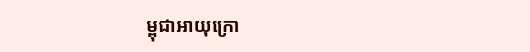ម្ពុជាអាយុក្រោ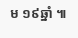ម ១៩ឆ្នាំ ៕